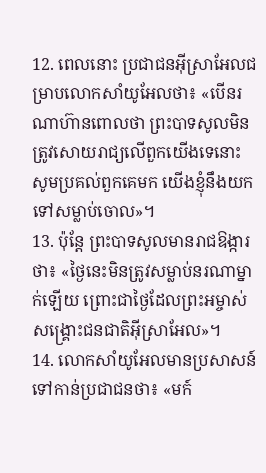12. ពេលនោះ ប្រជាជនអ៊ីស្រាអែលជម្រាបលោកសាំយូអែលថា៖ «បើនរណាហ៊ានពោលថា ព្រះបាទសូលមិនត្រូវសោយរាជ្យលើពួកយើងទេនោះ សូមប្រគល់ពួកគេមក យើងខ្ញុំនឹងយកទៅសម្លាប់ចោល»។
13. ប៉ុន្តែ ព្រះបាទសូលមានរាជឱង្ការថា៖ «ថ្ងៃនេះមិនត្រូវសម្លាប់នរណាម្នាក់ឡើយ ព្រោះជាថ្ងៃដែលព្រះអម្ចាស់សង្គ្រោះជនជាតិអ៊ីស្រាអែល»។
14. លោកសាំយូអែលមានប្រសាសន៍ទៅកាន់ប្រជាជនថា៖ «មក៍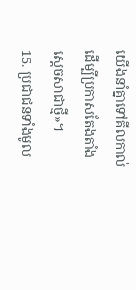យើងនាំគ្នាទៅគីលកាល់ ដើម្បីប្រកាសតែងតាំងស្ដេចសាជាថ្មី»។
15. ប្រជាជនទាំងមូល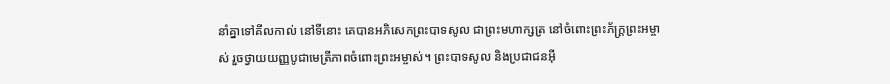នាំគ្នាទៅគីលកាល់ នៅទីនោះ គេបានអភិសេកព្រះបាទសូល ជាព្រះមហាក្សត្រ នៅចំពោះព្រះភ័ក្ត្រព្រះអម្ចាស់ រួចថ្វាយយញ្ញបូជាមេត្រីភាពចំពោះព្រះអម្ចាស់។ ព្រះបាទសូល និងប្រជាជនអ៊ី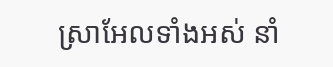ស្រាអែលទាំងអស់ នាំ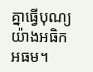គ្នាធ្វើបុណ្យយ៉ាងអធិកអធម។